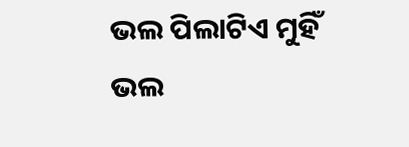ଭଲ ପିଲାଟିଏ ମୁହିଁ
ଭଲ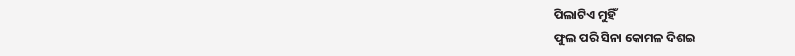ପିଲାଟିଏ ମୁହିଁ
ଫୁଲ ପରି ସିନା କୋମଳ ଦିଶଇ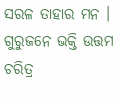ସରଳ ତାହାର ମନ ।
ଗୁରୁଜନେ ଭକ୍ତି ଉତ୍ତମ ଚରିତ୍ର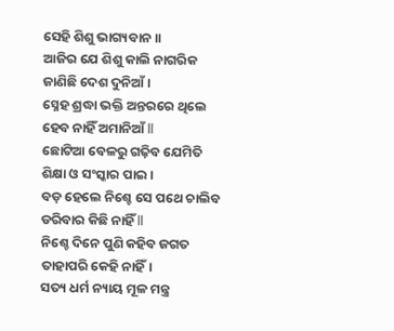ସେହି ଶିଶୁ ଭାଗ୍ୟବାନ ।।
ଆଜିର ଯେ ଶିଶୁ କାଲି ନାଗରିକ
ଜାଣିଛି ଦେଶ ଦୁନିଆଁ ।
ସ୍ନେହ ଶ୍ରଦ୍ଧା ଭକ୍ତି ଅନ୍ତରରେ ଥିଲେ
ହେବ ନାହିଁ ଅମାନିଆଁ ll
ଛୋଟିଆ ବେଳରୁ ଗଢ଼ିବ ଯେମିତି
ଶିକ୍ଷା ଓ ସଂସ୍କାର ପାଇ ।
ବଡ଼ ହେଲେ ନିଶ୍ଚେ ସେ ପଥେ ଚାଲିବ
ଡରିବାର କିଛି ନାହିଁ ll
ନିଶ୍ଚେ ଦିନେ ପୁଣି କହିବ ଜଗତ
ତାହାପରି କେହି ନାହିଁ।
ସତ୍ୟ ଧର୍ମ ନ୍ୟାୟ ମୂଳ ମନ୍ତ୍ର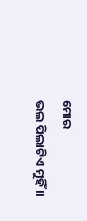ମୋର
ଭଲ ପିଲାଟିଏ ମୁହିଁ ।।